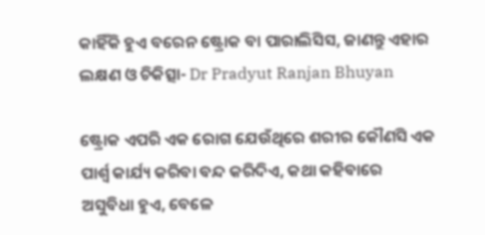କାହିଁକି ହୁଏ ବରେନ ଷ୍ଟ୍ରୋକ ବା ପାରାଲିସିସ, ଜାଣନ୍ତୁ ଏହାର ଲକ୍ଷଣ ଓ ଚିକିତ୍ସା- Dr Pradyut Ranjan Bhuyan

ଷ୍ଟ୍ରୋକ ଏପରି ଏକ ରୋଗ ଯେଉଁଥିରେ ଶରୀର କୌଣସି ଏକ ପାର୍ଶ୍ୱ କାର୍ଯ୍ୟ କରିବା ବନ୍ଦ କରିଦିଏ, କଥା କହିବାରେ ଅସୁବିଧା ହୁଏ, ବେଳେ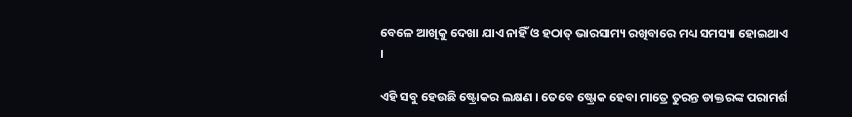ବେଳେ ଆଖିକୁ ଦେଖା ଯାଏ ନାହିଁ ଓ ହଠାତ୍ ଭାରସାମ୍ୟ ରଖିବାରେ ମଧ୍ୟ ସମସ୍ୟା ହୋଇଥାଏ ।

ଏହି ସବୁ ହେଉଛି ଷ୍ଟ୍ରୋକର ଲକ୍ଷଣ । ତେବେ ଷ୍ଟ୍ରୋକ ହେବା ମାତ୍ରେ ତୁରନ୍ତ ଡାକ୍ତରଙ୍କ ପରାମର୍ଶ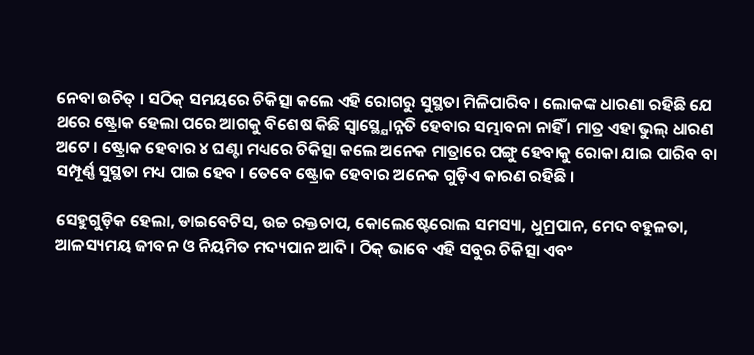ନେବା ଉଚିତ୍ । ସଠିକ୍ ସମୟରେ ଚିକିତ୍ସା କଲେ ଏହି ରୋଗରୁ ସୁସ୍ଥତା ମିଳିପାରିବ । ଲୋକଙ୍କ ଧାରଣା ରହିଛି ଯେ ଥରେ ଷ୍ଟ୍ରୋକ ହେଲା ପରେ ଆଗକୁ ବିଶେଷ କିଛି ସ୍ବାସ୍ଥ୍ଯୋନ୍ନତି ହେବାର ସମ୍ଭାବନା ନାହିଁ । ମାତ୍ର ଏହା ଭୁଲ୍ ଧାରଣ ଅଟେ । ଷ୍ଟ୍ରୋକ ହେବାର ୪ ଘଣ୍ଟା ମଧ୍ୟରେ ଚିକିତ୍ସା କଲେ ଅନେକ ମାତ୍ରାରେ ପଙ୍ଗୁ ହେବାକୁ ରୋକା ଯାଇ ପାରିବ ବା ସମ୍ପୂର୍ଣ୍ଣ ସୁସ୍ଥତା ମଧ୍ୟ ପାଇ ହେବ । ତେବେ ଷ୍ଟ୍ରୋକ ହେବାର ଅନେକ ଗୁଡ଼ିଏ କାରଣ ରହିଛି ।

ସେହୁଗୁଡ଼ିକ ହେଲା, ଡାଇବେଟିସ, ଉଚ୍ଚ ରକ୍ତଚାପ, କୋଲେଷ୍ଟେରୋଲ ସମସ୍ୟା, ଧୁମ୍ରପାନ, ମେଦ ବହୁଳତା, ଆଳସ୍ୟମୟ ଜୀବନ ଓ ନିୟମିତ ମଦ୍ୟପାନ ଆଦି । ଠିକ୍ ଭାବେ ଏହି ସବୁର ଚିକିତ୍ସା ଏବଂ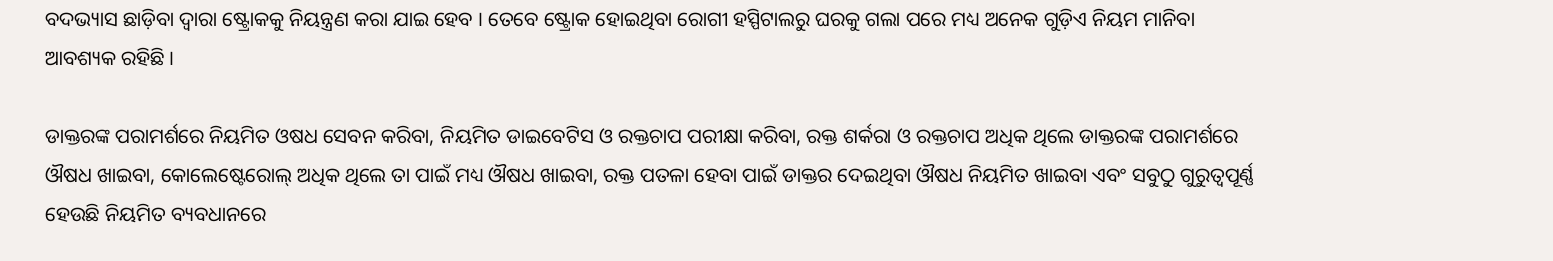ବଦଭ୍ୟାସ ଛାଡ଼ିବା ଦ୍ଵାରା ଷ୍ଟ୍ରୋକକୁ ନିୟନ୍ତ୍ରଣ କରା ଯାଇ ହେବ । ତେବେ ଷ୍ଟ୍ରୋକ ହୋଇଥିବା ରୋଗୀ ହସ୍ପିଟାଲରୁ ଘରକୁ ଗଲା ପରେ ମଧ୍ୟ ଅନେକ ଗୁଡ଼ିଏ ନିୟମ ମାନିବା ଆବଶ୍ୟକ ରହିଛି ।

ଡାକ୍ତରଙ୍କ ପରାମର୍ଶରେ ନିୟମିତ ଓଷଧ ସେବନ କରିବା, ନିୟମିତ ଡାଇବେଟିସ ଓ ରକ୍ତଚାପ ପରୀକ୍ଷା କରିବା, ରକ୍ତ ଶର୍କରା ଓ ରକ୍ତଚାପ ଅଧିକ ଥିଲେ ଡାକ୍ତରଙ୍କ ପରାମର୍ଶରେ ଔଷଧ ଖାଇବା, କୋଲେଷ୍ଟେରୋଲ୍ ଅଧିକ ଥିଲେ ତା ପାଇଁ ମଧ୍ୟ ଔଷଧ ଖାଇବା, ରକ୍ତ ପତଳା ହେବା ପାଇଁ ଡାକ୍ତର ଦେଇଥିବା ଔଷଧ ନିୟମିତ ଖାଇବା ଏବଂ ସବୁଠୁ ଗୁରୁତ୍ୱପୂର୍ଣ୍ଣ ହେଉଛି ନିୟମିତ ବ୍ୟବଧାନରେ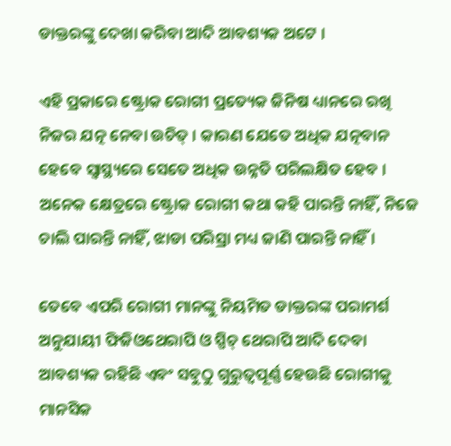ଡାକ୍ତରଙ୍କୁ ଦେଖା କରିବା ଆଦି ଆବଶ୍ୟକ ଅଟେ ।

ଏହି ପ୍ରକାରେ ଷ୍ଟ୍ରୋକ ରୋଗୀ ପ୍ରତ୍ୟେକ ଜିନିଷ ଧ୍ୟାନରେ ରଖି ନିଜର ଯତ୍ନ ନେବା ଉଚିତ୍ । କାରଣ ଯେତେ ଅଧିକ ଯତ୍ନବାନ ହେବେ ସ୍ବାସ୍ଥ୍ୟରେ ସେତେ ଅଧିକ ଉନ୍ନତି ପରିଲକ୍ଷିତ ହେବ । ଅନେକ କ୍ଷେତ୍ରରେ ଷ୍ଟ୍ରୋକ ରୋଗୀ କଥା କହି ପାରନ୍ତି ନାହିଁ, ନିଜେ ଚାଲି ପାରନ୍ତି ନାହିଁ, ଝାଡା ପରିସ୍ରା ମଧ୍ୟ ଜାଣି ପାରନ୍ତି ନାହିଁ ।

ତେବେ ଏପରି ରୋଗୀ ମାନଙ୍କୁ ନିୟମିତ ଡାକ୍ତରଙ୍କ ପରାମର୍ଶ ଅନୁଯାୟୀ ଫିଜିଓଥେରାପି ଓ ସ୍ପିଚ୍ ଥେରାପି ଆଦି ଦେବା ଆବଶ୍ୟକ ରହିଛି ଏବଂ ସବୁଠୁ ଗୁରୁତ୍ୱପୂର୍ଣ୍ଣ ହେଉଛି ରୋଗୀକୁ ମାନସିକ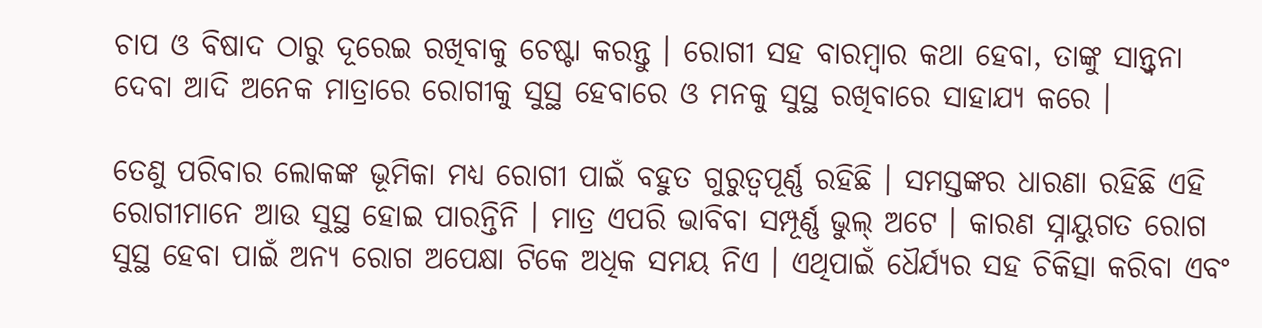ଚାପ ଓ ବିଷାଦ ଠାରୁ ଦୂରେଇ ରଖିବାକୁ ଚେଷ୍ଟା କରନ୍ତୁ । ରୋଗୀ ସହ ବାରମ୍ବାର କଥା ହେବା, ତାଙ୍କୁ ସାନ୍ତ୍ଵନା ଦେବା ଆଦି ଅନେକ ମାତ୍ରାରେ ରୋଗୀକୁ ସୁସ୍ଥ ହେବାରେ ଓ ମନକୁ ସୁସ୍ଥ ରଖିବାରେ ସାହାଯ୍ୟ କରେ ।

ତେଣୁ ପରିବାର ଲୋକଙ୍କ ଭୂମିକା ମଧ୍ୟ ରୋଗୀ ପାଇଁ ବହୁତ ଗୁରୁତ୍ୱପୂର୍ଣ୍ଣ ରହିଛି । ସମସ୍ତଙ୍କର ଧାରଣା ରହିଛି ଏହି ରୋଗୀମାନେ ଆଉ ସୁସ୍ଥ ହୋଇ ପାରନ୍ତିନି । ମାତ୍ର ଏପରି ଭାବିବା ସମ୍ପୂର୍ଣ୍ଣ ଭୁଲ୍ ଅଟେ । କାରଣ ସ୍ନାୟୁଗତ ରୋଗ ସୁସ୍ଥ ହେବା ପାଇଁ ଅନ୍ୟ ରୋଗ ଅପେକ୍ଷା ଟିକେ ଅଧିକ ସମୟ ନିଏ । ଏଥିପାଇଁ ଧୈର୍ଯ୍ୟର ସହ ଚିକିତ୍ସା କରିବା ଏବଂ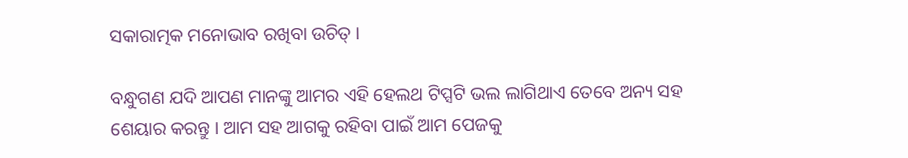ସକାରାତ୍ମକ ମନୋଭାବ ରଖିବା ଉଚିତ୍ ।

ବନ୍ଧୁଗଣ ଯଦି ଆପଣ ମାନଙ୍କୁ ଆମର ଏହି ହେଲଥ ଟିପ୍ସଟି ଭଲ ଲାଗିଥାଏ ତେବେ ଅନ୍ୟ ସହ ଶେୟାର କରନ୍ତୁ । ଆମ ସହ ଆଗକୁ ରହିବା ପାଇଁ ଆମ ପେଜକୁ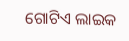ଗୋଟିଏ ଲାଇକ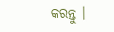କରନ୍ତୁ ।